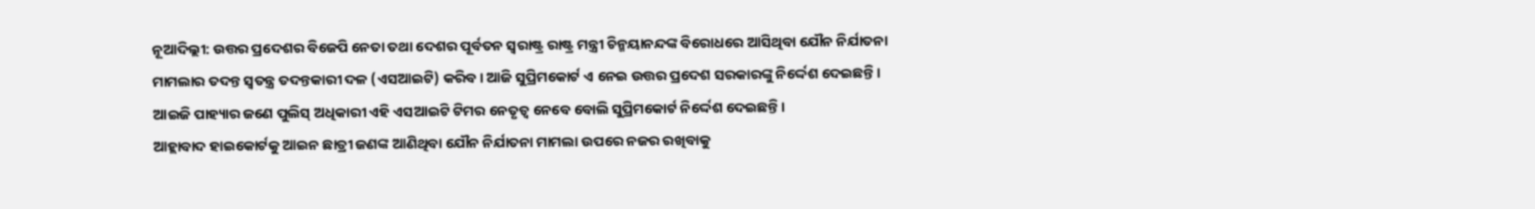ନୂଆଦିଲ୍ଲୀ: ଉତ୍ତର ପ୍ରଦେଶର ବିଜେପି ନେତା ତଥା ଦେଶର ପୂର୍ବତନ ସ୍ୱରାଷ୍ଟ୍ର ରାଷ୍ଟ୍ର ମନ୍ତ୍ରୀ ଚିନ୍ମୟାନନ୍ଦଙ୍କ ବିରୋଧରେ ଆସିଥିବା ଯୌନ ନିର୍ଯାତନା ମାମଲାର ତଦନ୍ତ ସ୍ୱତନ୍ତ୍ର ତଦନ୍ତକାରୀ ଦଳ (ଏସଆଇଟି) କରିବ। ଆଜି ସୁପ୍ରିମକୋର୍ଟ ଏ ନେଇ ଉତ୍ତର ପ୍ରଦେଶ ସରକାରଙ୍କୁ ନିର୍ଦ୍ଦେଶ ଦେଇଛନ୍ତି। ଆଇଜି ପାହ୍ୟାର ଜଣେ ପୁଲିସ୍ ଅଧିକାରୀ ଏହି ଏସଆଇଟି ଟିମର ନେତୃତ୍ୱ ନେବେ ବୋଲି ସୁପ୍ରିମକୋର୍ଟ ନିର୍ଦ୍ଦେଶ ଦେଇଛନ୍ତି।
ଆହ୍ଲାବାଦ ହାଇକୋର୍ଟକୁ ଆଇନ ଛାତ୍ରୀ ଜଣଙ୍କ ଆଣିଥିବା ଯୌନ ନିର୍ଯାତନା ମାମଲା ଉପରେ ନଜର ରଖିବାକୁ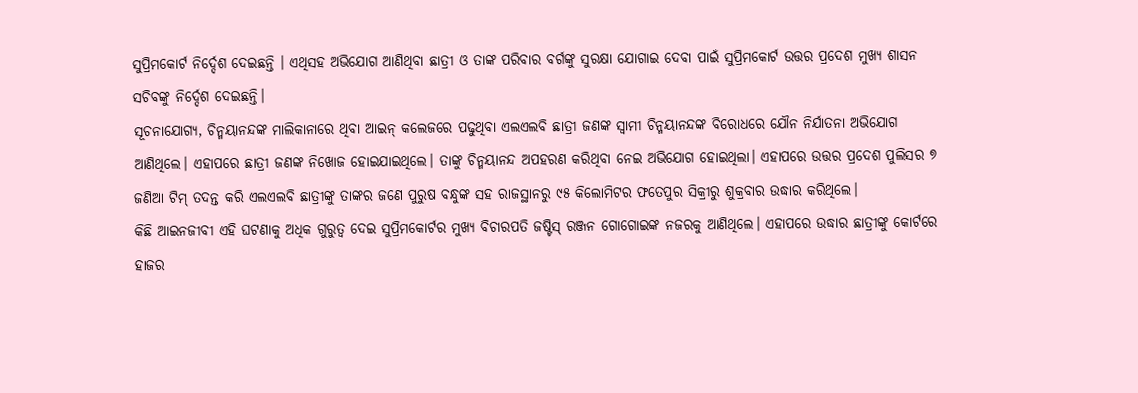ସୁପ୍ରିମକୋର୍ଟ ନିର୍ଦ୍ଦେଶ ଦେଇଛନ୍ତି । ଏଥିସହ ଅଭିଯୋଗ ଆଣିଥିବା ଛାତ୍ରୀ ଓ ତାଙ୍କ ପରିବାର ବର୍ଗଙ୍କୁ ସୁରକ୍ଷା ଯୋଗାଇ ଦେବା ପାଇଁ ସୁପ୍ରିମକୋର୍ଟ ଉତ୍ତର ପ୍ରଦେଶ ମୁଖ୍ୟ ଶାସନ ସଚିବଙ୍କୁ ନିର୍ଦ୍ଦେଶ ଦେଇଛନ୍ତି।
ସୂଚନାଯୋଗ୍ୟ, ଚିନ୍ମୟାନନ୍ଦଙ୍କ ମାଲିକାନାରେ ଥିବା ଆଇନ୍ କଲେଜରେ ପଢୁଥିବା ଏଲଏଲବି ଛାତ୍ରୀ ଜଣଙ୍କ ସ୍ୱାମୀ ଚିନ୍ମୟାନନ୍ଦଙ୍କ ବିରୋଧରେ ଯୌନ ନିର୍ଯାତନା ଅଭିଯୋଗ ଆଣିଥିଲେ। ଏହାପରେ ଛାତ୍ରୀ ଜଣଙ୍କ ନିଖୋଜ ହୋଇଯାଇଥିଲେ। ତାଙ୍କୁ ଚିନ୍ମୟାନନ୍ଦ ଅପହରଣ କରିଥିବା ନେଇ ଅଭିଯୋଗ ହୋଇଥିଲା। ଏହାପରେ ଉତ୍ତର ପ୍ରଦେଶ ପୁଲିସର ୭ ଜଣିଆ ଟିମ୍ ତଦନ୍ତ କରି ଏଲଏଲବି ଛାତ୍ରୀଙ୍କୁ ତାଙ୍କର ଜଣେ ପୁରୁଷ ବନ୍ଧୁଙ୍କ ସହ ରାଜସ୍ଥାନରୁ ୯୫ କିଲୋମିଟର ଫତେପୁର ସିକ୍ରୀରୁ ଶୁକ୍ରବାର ଉଦ୍ଧାର କରିଥିଲେ।
କିଛି ଆଇନଜୀବୀ ଏହି ଘଟଣାକୁ ଅଧିକ ଗୁରୁତ୍ୱ ଦେଇ ସୁପ୍ରିମକୋର୍ଟର ମୁଖ୍ୟ ବିଚାରପତି ଜଷ୍ଟିସ୍ ରଞ୍ଜନ ଗୋଗୋଇଙ୍କ ନଜରକୁ ଆଣିଥିଲେ। ଏହାପରେ ଉଦ୍ଧାର ଛାତ୍ରୀଙ୍କୁ କୋର୍ଟରେ ହାଜର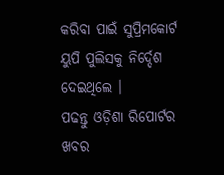କରିବା ପାଇଁ ସୁପ୍ରିମକୋର୍ଟ ୟୁପି ପୁଲିସକୁ ନିର୍ଦ୍ଦେଶ ଦେଇଥିଲେ ।
ପଢନ୍ତୁ ଓଡ଼ିଶା ରିପୋର୍ଟର ଖବର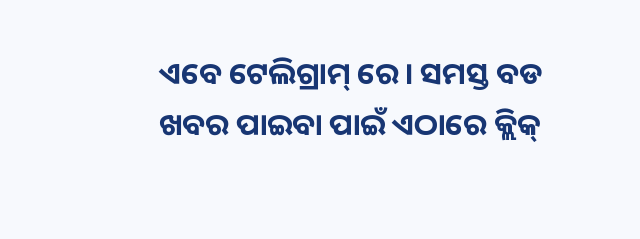ଏବେ ଟେଲିଗ୍ରାମ୍ ରେ। ସମସ୍ତ ବଡ ଖବର ପାଇବା ପାଇଁ ଏଠାରେ କ୍ଲିକ୍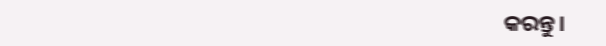କରନ୍ତୁ।